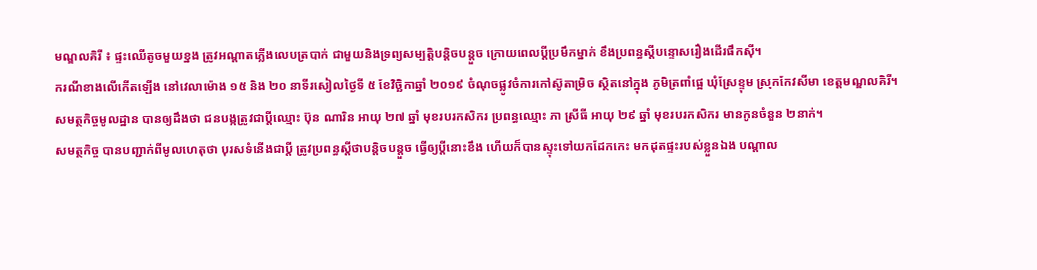មណ្ឌលគិរី ៖ ផ្ទះឈើតូចមួយខ្នង ត្រូវអណ្តាតភ្លើងលេបត្របាក់ ជាមួយនិងទ្រព្យសម្បត្តិបន្តិចបន្តួច ក្រោយពេលប្តីប្រមឹកម្នាក់ ខឹងប្រពន្ធស្តីបន្ទោសរឿងដើរផឹកស៊ី។
ករណីខាងលើកើតឡើង នៅវេលាម៉ោង ១៥ និង ២០ នាទីរសៀលថ្ងៃទី ៥ ខែវិច្ឆិកាឆ្នាំ ២០១៩ ចំណុចផ្លូវចំការកៅស៊ូតាម្រិច ស្ថិតនៅក្នុង ភូមិត្រពាំផ្អេ ឃុំស្រែខ្ទុម ស្រុកកែវសីមា ខេត្តមណ្ឌលគិរី។
សមត្ថកិច្ចមូលដ្ឋាន បានឲ្យដឹងថា ជនបង្កត្រូវជាប្តីឈ្មោះ ប៊ុន ណារិន អាយុ ២៧ ឆ្នាំ មុខរបរកសិករ ប្រពន្ធឈ្មោះ ភា ស្រីធី អាយុ ២៩ ឆ្នាំ មុខរបរកសិករ មានកូនចំនួន ២នាក់។
សមត្ថកិច្ច បានបញ្ជាក់ពីមូលហេតុថា បុរសទំនើងជាប្តី ត្រូវប្រពន្ធស្ដីថាបន្តិចបន្តួច ធ្វើឲ្យប្ដីនោះខឹង ហើយក៏បានស្ទុះទៅយកដែកកេះ មកដុតផ្ទះរបស់ខ្លួនឯង បណ្ដាល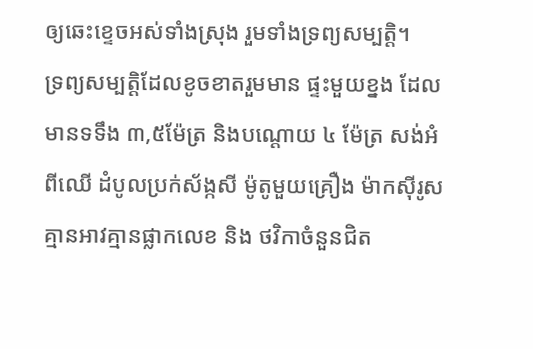ឲ្យឆេះខ្ទេចអស់ទាំងស្រុង រួមទាំងទ្រព្យសម្បត្តិ។
ទ្រព្យសម្បត្តិដែលខូចខាតរួមមាន ផ្ទះមួយខ្នង ដែលមានទទឹង ៣,៥ម៉ែត្រ និងបណ្ដោយ ៤ ម៉ែត្រ សង់អំពីឈើ ដំបូលប្រក់ស័ង្កសី ម៉ូតូមួយគ្រឿង ម៉ាកស៊ីរូស គ្មានអាវគ្មានផ្លាកលេខ និង ថវិកាចំនួនជិត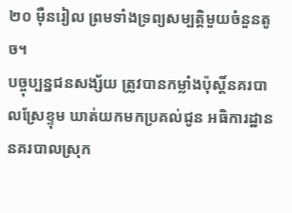២០ ម៉ឺនរៀល ព្រមទាំងទ្រព្យសម្បត្តិមួយចំនួនតូច។
បច្ចុប្បន្នជនសង្ស័យ ត្រូវបានកម្លាំងប៉ុស្តិ៍នគរបាលស្រែខ្ទុម ឃាត់យកមកប្រគល់ជូន អធិការដ្ឋាននគរបាលស្រុក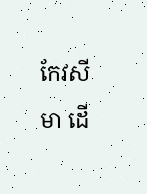កែវសីមា ដើ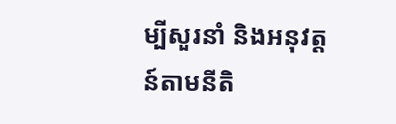ម្បីសួរនាំ និងអនុវត្តន៍តាមនីតិ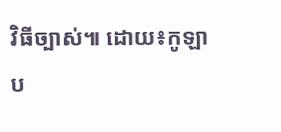វិធីច្បាស់៕ ដោយ៖កូឡាប